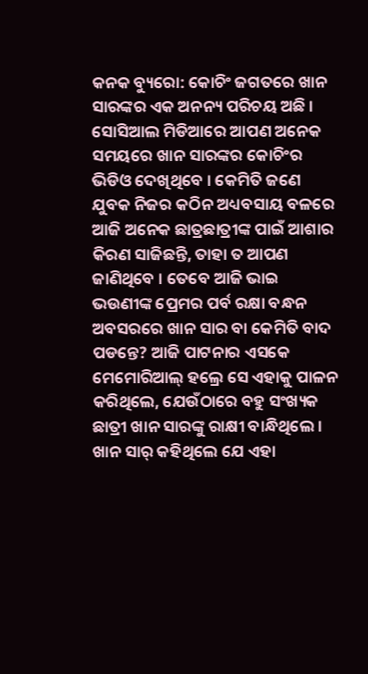କନକ ବ୍ୟୁରୋ: କୋଚିଂ ଜଗତରେ ଖାନ ସାରଙ୍କର ଏକ ଅନନ୍ୟ ପରିଚୟ ଅଛି । ସୋସିଆଲ ମିଡିଆରେ ଆପଣ ଅନେକ ସମୟରେ ଖାନ ସାରଙ୍କର କୋଚିଂର ଭିଡିଓ ଦେଖିଥିବେ । କେମିତି ଜଣେ ଯୁବକ ନିଜର କଠିନ ଅଧ୍ୟବସାୟ ବଳରେ ଆଜି ଅନେକ ଛାତ୍ରଛାତ୍ରୀଙ୍କ ପାଇଁ ଆଶାର କିରଣ ସାଜିଛନ୍ତି, ତାହା ତ ଆପଣ ଜାଣିଥିବେ । ତେବେ ଆଜି ଭାଇ ଭଉଣୀଙ୍କ ପ୍ରେମର ପର୍ବ ରକ୍ଷା ବନ୍ଧନ ଅବସରରେ ଖାନ ସାର ବା କେମିତି ବାଦ ପଡନ୍ତେ? ଆଜି ପାଟନାର ଏସକେ ମେମୋରିଆଲ୍ ହଲ୍ରେ ସେ ଏହାକୁ ପାଳନ କରିଥିଲେ, ଯେଉଁଠାରେ ବହୁ ସଂଖ୍ୟକ ଛାତ୍ରୀ ଖାନ ସାରଙ୍କୁ ରାକ୍ଷୀ ବାନ୍ଧିଥିଲେ । ଖାନ ସାର୍ କହିଥିଲେ ଯେ ଏହା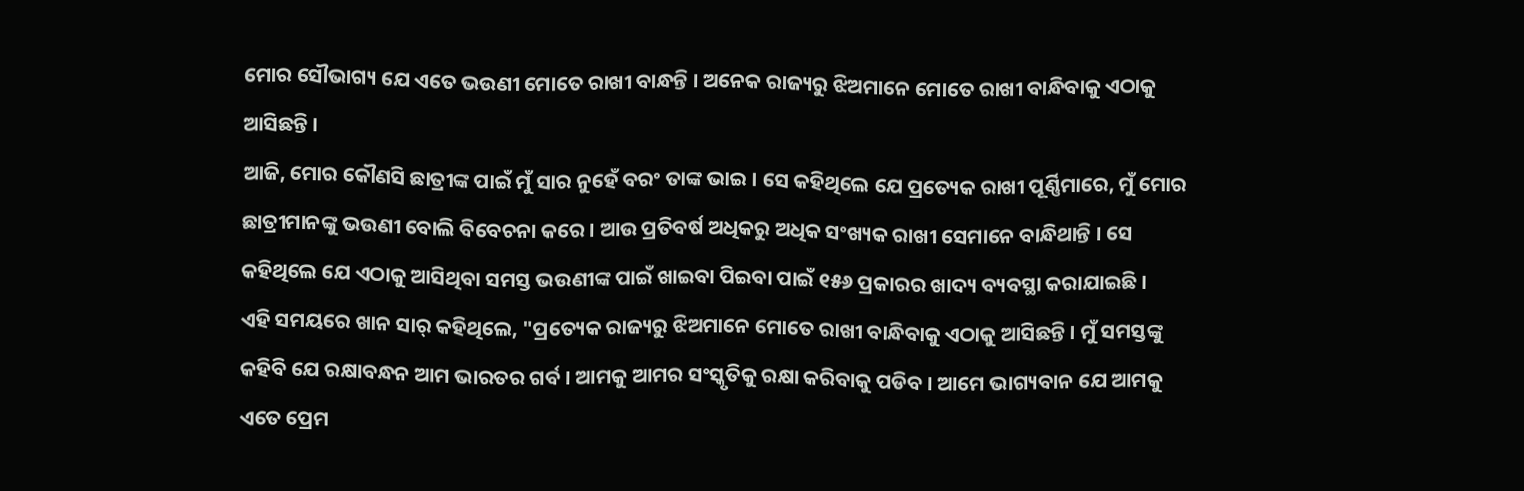ମୋର ସୌଭାଗ୍ୟ ଯେ ଏତେ ଭଉଣୀ ମୋତେ ରାଖୀ ବାନ୍ଧନ୍ତି । ଅନେକ ରାଜ୍ୟରୁ ଝିଅମାନେ ମୋତେ ରାଖୀ ବାନ୍ଧିବାକୁ ଏଠାକୁ ଆସିଛନ୍ତି ।
ଆଜି, ମୋର କୌଣସି ଛାତ୍ରୀଙ୍କ ପାଇଁ ମୁଁ ସାର ନୁହେଁ ବରଂ ତାଙ୍କ ଭାଇ । ସେ କହିଥିଲେ ଯେ ପ୍ରତ୍ୟେକ ରାଖୀ ପୂର୍ଣ୍ଣିମାରେ, ମୁଁ ମୋର ଛାତ୍ରୀମାନଙ୍କୁ ଭଉଣୀ ବୋଲି ବିବେଚନା କରେ । ଆଉ ପ୍ରତିବର୍ଷ ଅଧିକରୁ ଅଧିକ ସଂଖ୍ୟକ ରାଖୀ ସେମାନେ ବାନ୍ଧିଥାନ୍ତି । ସେ କହିଥିଲେ ଯେ ଏଠାକୁ ଆସିଥିବା ସମସ୍ତ ଭଉଣୀଙ୍କ ପାଇଁ ଖାଇବା ପିଇବା ପାଇଁ ୧୫୬ ପ୍ରକାରର ଖାଦ୍ୟ ବ୍ୟବସ୍ଥା କରାଯାଇଛି ।
ଏହି ସମୟରେ ଖାନ ସାର୍ କହିଥିଲେ, "ପ୍ରତ୍ୟେକ ରାଜ୍ୟରୁ ଝିଅମାନେ ମୋତେ ରାଖୀ ବାନ୍ଧିବାକୁ ଏଠାକୁ ଆସିଛନ୍ତି । ମୁଁ ସମସ୍ତଙ୍କୁ କହିବି ଯେ ରକ୍ଷାବନ୍ଧନ ଆମ ଭାରତର ଗର୍ବ । ଆମକୁ ଆମର ସଂସ୍କୃତିକୁ ରକ୍ଷା କରିବାକୁ ପଡିବ । ଆମେ ଭାଗ୍ୟବାନ ଯେ ଆମକୁ ଏତେ ପ୍ରେମ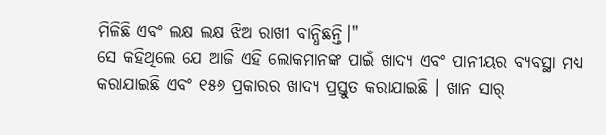ମିଳିଛି ଏବଂ ଲକ୍ଷ ଲକ୍ଷ ଝିଅ ରାଖୀ ବାନ୍ଧିଛନ୍ତି।"
ସେ କହିଥିଲେ ଯେ ଆଜି ଏହି ଲୋକମାନଙ୍କ ପାଇଁ ଖାଦ୍ୟ ଏବଂ ପାନୀୟର ବ୍ୟବସ୍ଥା ମଧ୍ୟ କରାଯାଇଛି ଏବଂ ୧୫୬ ପ୍ରକାରର ଖାଦ୍ୟ ପ୍ରସ୍ତୁତ କରାଯାଇଛି । ଖାନ ସାର୍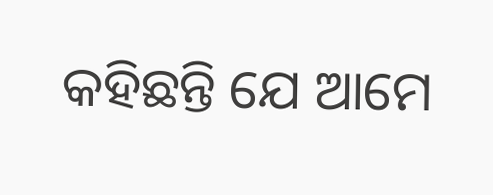କହିଛନ୍ତି ଯେ ଆମେ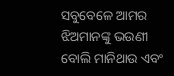ସବୁବେଳେ ଆମର ଝିଅମାନଙ୍କୁ ଭଉଣୀ ବୋଲି ମାନିଥାଉ ଏବଂ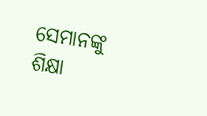ସେମାନଙ୍କୁ ଶିକ୍ଷା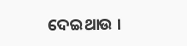ଦେଇଥାଉ ।